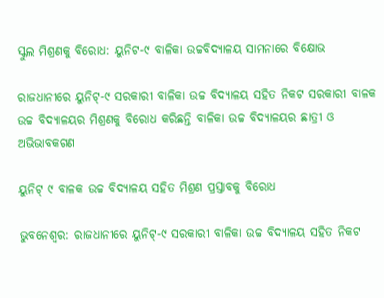ସ୍କୁଲ ମିଶ୍ରଣକୁ ବିରୋଧ: ୟୁନିଟ-୯ ବାଳିକା ଉଚ୍ଚବିଦ୍ୟାଳୟ ସାମନାରେ ବିକ୍ଷୋଭ

ରାଜଧାନୀରେ ୟୁନିଟ୍-୯ ସରକାରୀ ବାଳିକା ଉଚ୍ଚ ବିଦ୍ୟାଳୟ ସହିତ ନିକଟ ସରକାରୀ ବାଳକ ଉଚ୍ଚ ବିଦ୍ୟାଳୟର ମିଶ୍ରଣକୁ ବିରୋଧ କରିଛନ୍ତି ବାଳିକା ଉଚ୍ଚ ବିଦ୍ୟାଳୟର ଛାତ୍ରୀ ଓ ଅଭିଭାବକଗଣ

ୟୁନିଟ୍ ୯ ବାଳକ ଉଚ୍ଚ ବିଦ୍ୟାଳୟ ସହିତ ମିଶ୍ରଣ ପ୍ରସ୍ତାବକୁ ବିରୋଧ

ଭୁବନେଶ୍ବର: ରାଜଧାନୀରେ ୟୁନିଟ୍-୯ ସରକାରୀ ବାଳିକା ଉଚ୍ଚ ବିଦ୍ୟାଳୟ ସହିତ ନିକଟ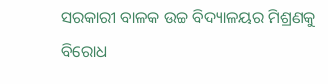ସରକାରୀ ବାଳକ ଉଚ୍ଚ ବିଦ୍ୟାଳୟର ମିଶ୍ରଣକୁ ବିରୋଧ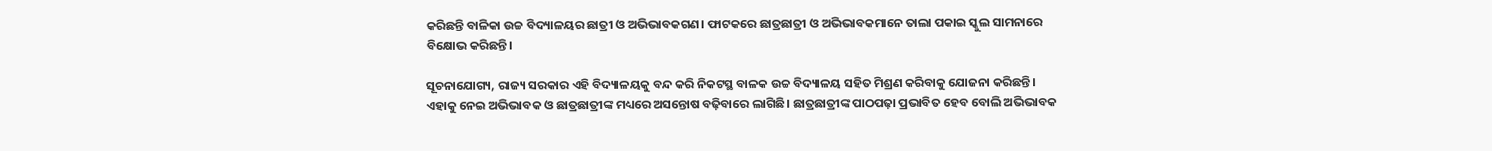କରିଛନ୍ତି ବାଳିକା ଉଚ୍ଚ ବିଦ୍ୟାଳୟର ଛାତ୍ରୀ ଓ ଅଭିଭାବକଗଣ। ଫାଟକରେ ଛାତ୍ରଛାତ୍ରୀ ଓ ଅଭିଭାବକମାନେ ତାଲା ପକାଇ ସ୍କୁଲ ସାମନାରେ ବିକ୍ଷୋଭ କରିଛନ୍ତି।

ସୂଚନାଯୋଗ୍ୟ, ରାଜ୍ୟ ସରକାର ଏହି ବିଦ୍ୟାଳୟକୁ ବନ୍ଦ କରି ନିକଟସ୍ଥ ବାଳକ ଉଚ୍ଚ ବିଦ୍ୟାଳୟ ସହିତ ମିଶ୍ରଣ କରିବାକୁ ଯୋଜନା କରିଛନ୍ତି। ଏହାକୁ ନେଇ ଅଭିଭାବକ ଓ ଛାତ୍ରଛାତ୍ରୀଙ୍କ ମଧ୍ୟରେ ଅସନ୍ତୋଷ ବଢ଼ିବାରେ ଲାଗିଛି। ଛାତ୍ରଛାତ୍ରୀଙ୍କ ପାଠପଢ଼ା ପ୍ରଭାବିତ ହେବ ବୋଲି ଅଭିଭାବକ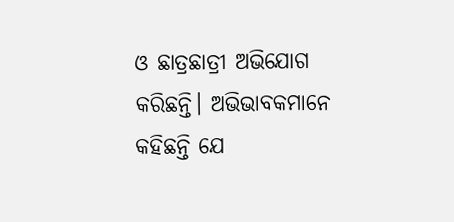ଓ ଛାତ୍ରଛାତ୍ରୀ ଅଭିଯୋଗ କରିଛନ୍ତି। ଅଭିଭାବକମାନେ କହିଛନ୍ତି ଯେ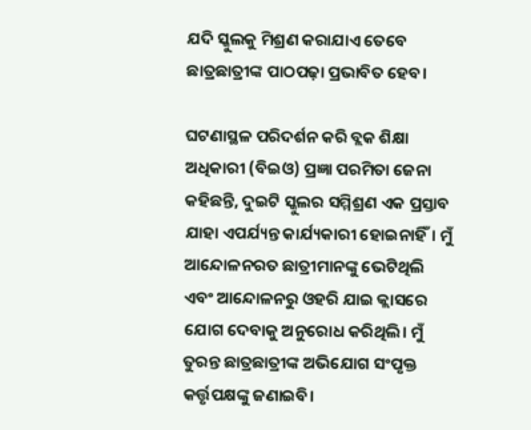ଯଦି ସ୍କୁଲକୁ ମିଶ୍ରଣ କରାଯାଏ ତେବେ ଛାତ୍ରଛାତ୍ରୀଙ୍କ ପାଠପଢ଼ା ପ୍ରଭାବିତ ହେବ।

ଘଟଣାସ୍ଥଳ ପରିଦର୍ଶନ କରି ବ୍ଲକ ଶିକ୍ଷା ଅଧିକାରୀ (ବିଇଓ) ପ୍ରଜ୍ଞା ପରମିତା ଜେନା କହିଛନ୍ତି, ଦୁଇଟି ସ୍କୁଲର ସମ୍ମିଶ୍ରଣ ଏକ ପ୍ରସ୍ତାବ ଯାହା ଏପର୍ଯ୍ୟନ୍ତ କାର୍ଯ୍ୟକାରୀ ହୋଇନାହିଁ। ମୁଁ ଆନ୍ଦୋଳନରତ ଛାତ୍ରୀମାନଙ୍କୁ ଭେଟିଥିଲି ଏବଂ ଆନ୍ଦୋଳନରୁ ଓହରି ଯାଇ କ୍ଲାସରେ ଯୋଗ ଦେବାକୁ ଅନୁରୋଧ କରିଥିଲି। ମୁଁ ତୁରନ୍ତ ଛାତ୍ରଛାତ୍ରୀଙ୍କ ଅଭିଯୋଗ ସଂପୃକ୍ତ କର୍ତ୍ତୃପକ୍ଷଙ୍କୁ ଜଣାଇବି।